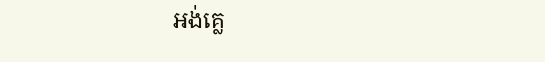អង់គ្លេ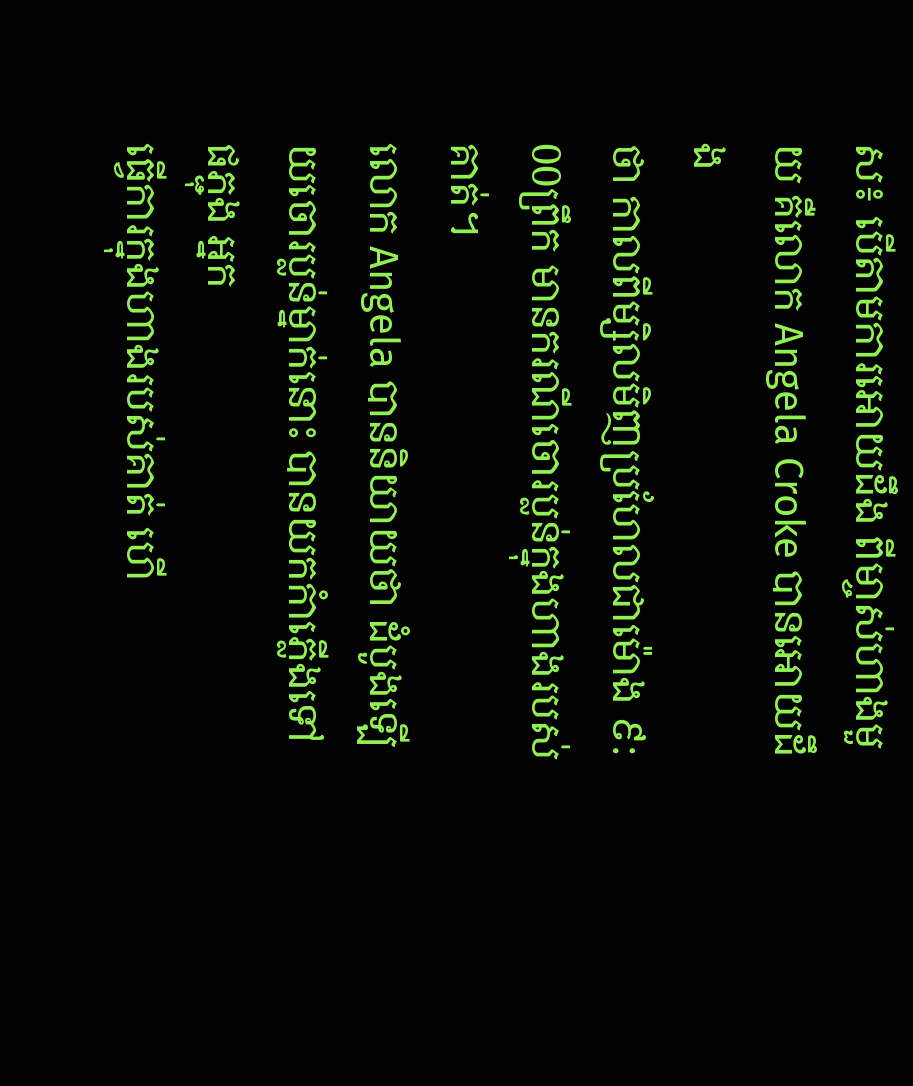ស៖ បើតាមការអោយដឹង ពីមា្ចស់ហាងមួយ គឺលោក Angela Croke បានអោយដឹង
ថា កាលពីម្សិលមិញប្រហែលជាម៉ោង ៩: 00ព្រឹក មានករណីចោរប្លន់ក្នុងហាងរបស់គាត់។
លោក Angela បាននិយាយថា ដំបូងឡើយចោរប្លន់ម្នាក់នោះ បានយកកំាភ្លើងទៅផភ្ជុង អ្នក
ធ្វើការក្នុងហាងរបស់គាត់ ហើ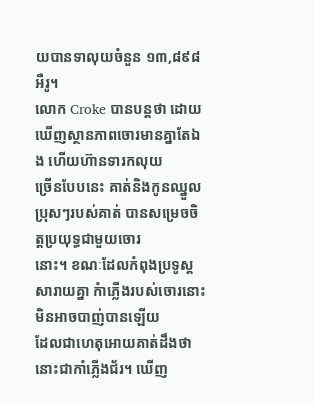យបានទាលុយចំនួន ១៣,៨៩៨ អឺរូ។
លោក Croke បានបន្ដថា ដោយឃើញស្ថានភាពចោរមានគ្នាតែឯង ហើយហ៊ានទារកលុយ
ច្រើនបែបនេះ គាត់និងកូនឈ្នួលប្រុសៗរបស់គាត់ បានសម្រេចចិត្ដប្រយុទ្ធជាមួយចោរ
នោះ។ ខណៈដែលកំពុងប្រទូស្ដសារាយគ្នា កំាភ្លើងរបស់ចោរនោះ មិនអាចបាញ់បានឡើយ
ដែលជាហេតុអោយគាត់ដឹងថា នោះជាកាំភ្លើងជ័រ។ ឃើញ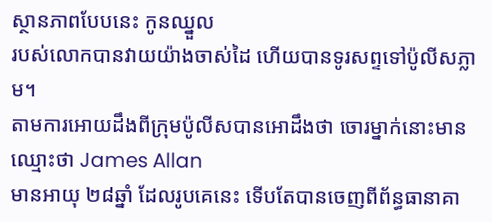ស្ថានភាពបែបនេះ កូនឈ្នួល
របស់លោកបានវាយយ៉ាងចាស់ដៃ ហើយបានទូរសព្ទទៅប៉ូលីសភ្លាម។
តាមការអោយដឹងពីក្រុមប៉ូលីសបានអោដឹងថា ចោរម្នាក់នោះមានឈ្មោះថា James Allan
មានអាយុ ២៨ឆ្នាំ ដែលរូបគេនេះ ទើបតែបានចេញពីព័ន្ធធានាគា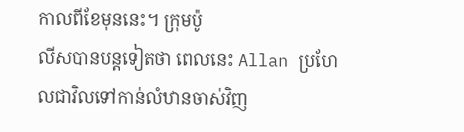កាលពីខែមុននេះ។ ក្រុមប៉ូ
លីសបានបន្ដទៀតថា ពេលនេះ Allan ប្រហែលជាវិលទៅកាន់លំឋានចាស់វិញ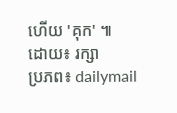ហើយ 'គុក' ៕
ដោយ៖ រក្សា
ប្រភព៖ dailymail